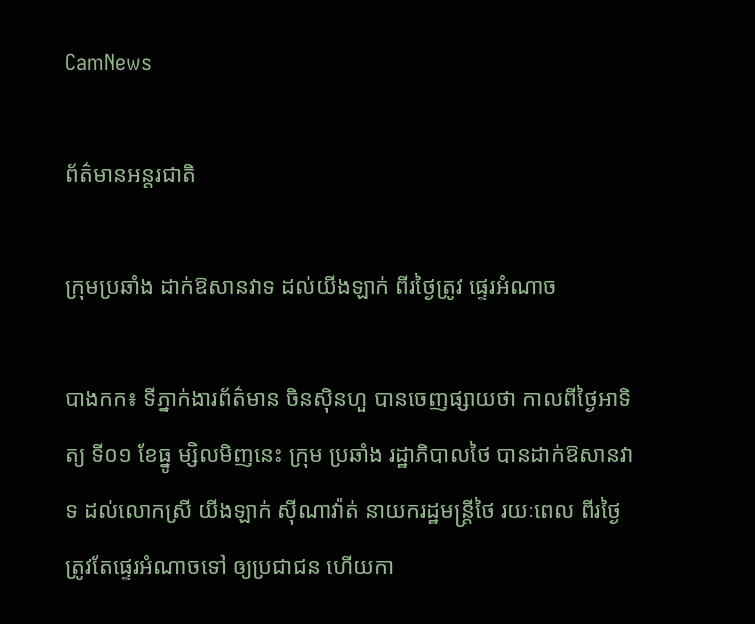CamNews

ព័ត៌មានអន្តរជាតិ

ក្រុមប្រឆាំង ដាក់ឱសានវាទ ដល់យីងឡាក់ ពីរថ្ងៃត្រូវ ផ្ទេរអំណាច

បាងកក៖ ទីភ្នាក់ងារព័ត៌មាន ចិនស៊ិនហួ បានចេញផ្សាយថា កាលពីថ្ងៃអាទិត្យ ទី០១ ខែធ្នូ ម្សិលមិញនេះ ក្រុម ប្រឆាំង រដ្ឋាភិបាលថៃ បានដាក់ឱសានវាទ ដល់លោកស្រី យីងឡាក់ ស៊ីណាវ៉ាត់ នាយករដ្ឋមន្ត្រីថៃ រយៈពេល ពីរថ្ងៃ ត្រូវតែផ្ទេរអំណាចទៅ ឲ្យប្រជាជន ហើយកា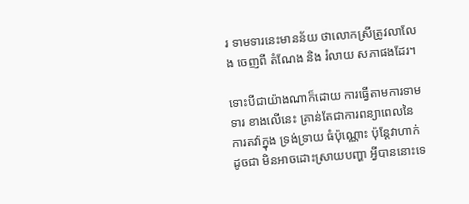រ ទាមទារនេះមានន័យ ថាលោកស្រីត្រូវលាលែង ចេញពី តំណែង និង រំលាយ សភាផងដែរ។

ទោះបីជាយ៉ាងណាក៏ដោយ ការធ្វើតាមការទាមទារ ខាងលើនេះ គ្រាន់តែជាការពន្យាពេលនៃ ការតវ៉ាក្នុង ទ្រង់ទ្រាយ ធំប៉ុណ្ណោះ ប៉ុន្តែវាហាក់ដូចជា មិនអាចដោះស្រាយបញ្ហា អ្វីបាននោះទេ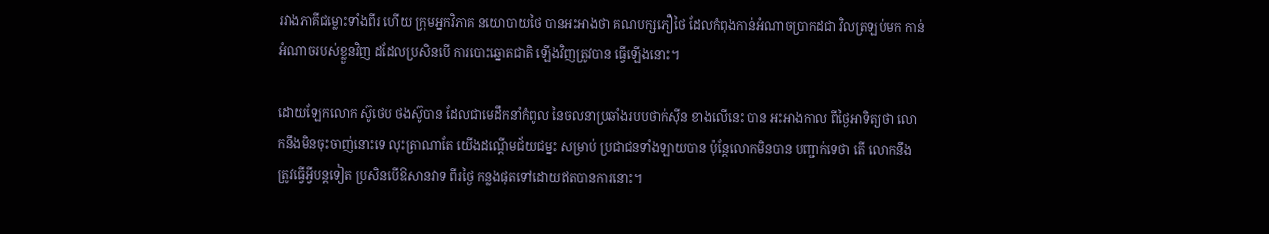រវាងភាគីជម្លោះទាំងពីរ ហើយ ក្រុមអ្នកវិភាគ នយោបាយថៃ បានអះអាងថា គណបក្សភឿថៃ ដែលកំពុងកាន់អំណាចប្រាកដជា វិលត្រឡប់មក កាន់អំណាចរបស់ខ្លួនវិញ ដដែលប្រសិនបើ ការបោះឆ្នោតជាតិ ឡើងវិញត្រូវបាន ធ្វើឡើងនោះ។

ដោយឡែកលោក ស៊ូថេប ថងស៊ូបាន ដែលជាមេដឹកនាំកំពូល នៃចលនាប្រឆាំងរបបថាក់ស៊ីន ខាងលើនេះ បាន អះអាងកាល ពីថ្ងៃអាទិត្យថា លោកនឹងមិនចុះចាញ់នោះទេ លុះត្រាណាតែ យើងដណ្តើមជ័យជម្នះ សម្រាប់ ប្រជាជនទាំងឡាយបាន ប៉ុន្តែលោកមិនបាន បញ្ជាក់ទេថា តើ លោកនឹងត្រូវធ្វើអ្វីបន្តទៀត ប្រសិនបើឱសានវាទ ពីរថ្ងៃ កន្លងផុតទៅដោយឥតបានការនោះ។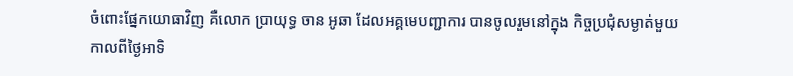ចំពោះផ្នែកយោធាវិញ គឺលោក ប្រាយុទ្ធ ចាន អូឆា ដែលអគ្គមេបញ្ជាការ បានចូលរួមនៅក្នុង កិច្ចប្រជុំសម្ងាត់មួយ កាលពីថ្ងៃអាទិ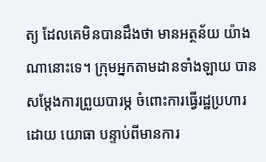ត្យ ដែលគេមិនបានដឹងថា មានអត្ថន័យ យ៉ាងណានោះទេ។ ក្រុមអ្នកតាមដានទាំងឡាយ បាន សម្តែងការព្រួយបារម្ភ ចំពោះការធ្វើរដ្ឋប្រហារដោយ យោធា បន្ទាប់ពីមានការ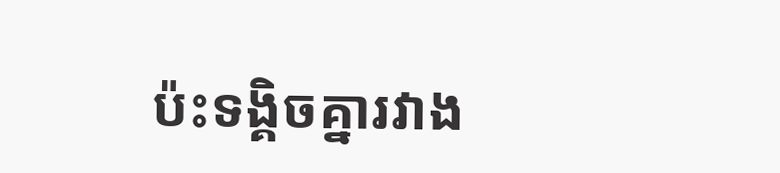ប៉ះទង្គិចគ្នារវាង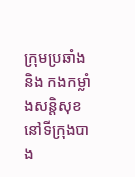ក្រុមប្រឆាំង និង កងកម្លាំងសន្តិសុខនៅទីក្រុងបាង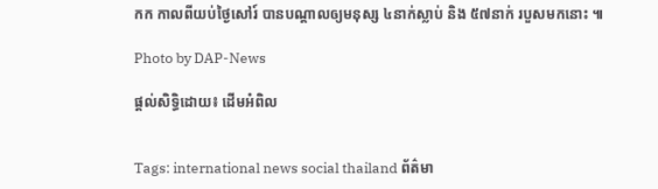កក កាលពីយប់ថ្ងៃសៅរ៍ បានបណ្តាលឲ្យមនុស្ស ៤នាក់ស្លាប់ និង ៥៧នាក់ របួសមកនោះ ៕

Photo by DAP-News

ផ្តល់សិទ្ធិដោយ៖ ដើមអំពិល


Tags: international news social thailand ព័ត៌មា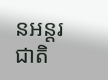នអន្តរជាតិ